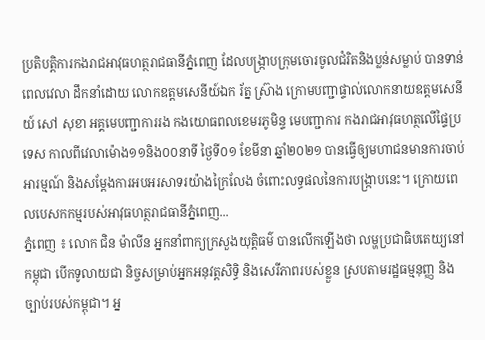ប្រតិបត្តិការកងរាជអាវុធហត្ថរាជធានីភ្នំពេញ ដែលបង្ក្រាបក្រុមចោរចូលជំរិតនិងប្លន់សម្លាប់ បានទាន់ពេលវេលា ដឹកនាំដោយ លោកឧត្តមសេនីយ៍ឯក រ័ត្ន ស្រ៊ាង ក្រោមបញ្ជាផ្ទាល់លោកនាយឧត្តមសេនីយ៍ សៅ សុខា អគ្គមេបញ្ជាការរង កងយោធពលខេមរភូមិន្ទ មេបញ្ជាការ កងរាជអាវុធហត្ថលើផ្ទៃប្រទេស កាលពីវេលាម៉ោង១១និង០០នាទី ថ្ងៃទី០១ ខែមីនា ឆ្នាំ២០២១ បានធ្វើឲ្យមហាជនមានការចាប់អារម្មណ៍ និងសម្តែងការអបអរសាទរយ៉ាងក្រៃលែង ចំពោះលទ្ធផលនៃការបង្ក្រាបនេះ។ ក្រោយពេលបេសកកម្មរបស់អាវុធហត្ថរាជធានីភ្នំពេញ...
ភ្នំពេញ ៖ លោក ជិន ម៉ាលីន អ្នកនាំពាក្យក្រសួងយុត្តិធម៌ បានលើកឡើងថា លម្ហប្រជាធិបតេយ្យនៅកម្ពុជា បើកទូលាយជា និច្ចសម្រាប់អ្នកអនុវត្តសិទ្ធិ និងសេរីភាពរបស់ខ្លួន ស្របតាមរដ្ឋធម្មនុញ្ញ និងច្បាប់របស់កម្ពុជា។ អ្ន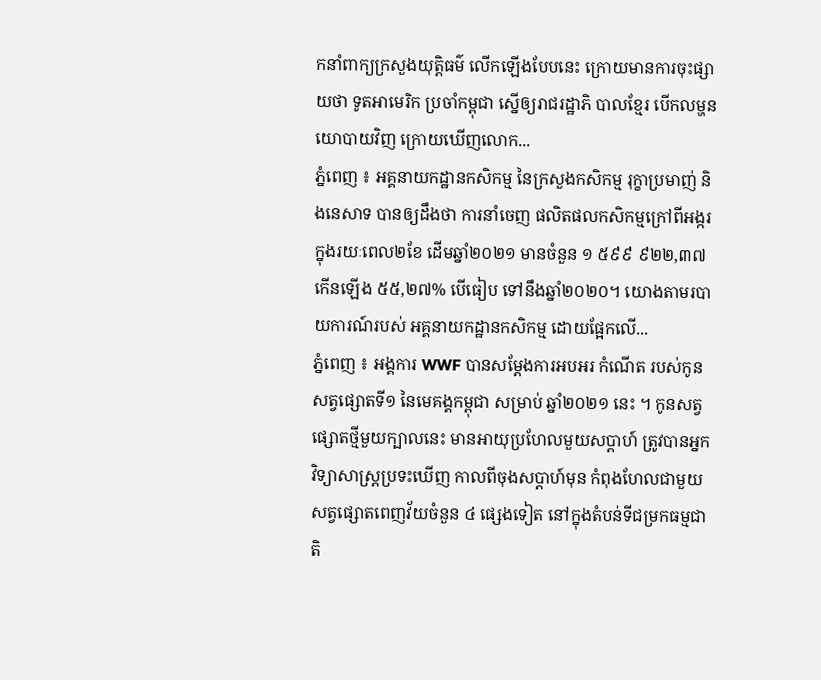កនាំពាក្យក្រសួងយុត្តិធម៌ លើកឡើងបែបនេះ ក្រោយមានការចុះផ្សាយថា ទូតអាមេរិក ប្រចាំកម្ពុជា ស្នើឲ្យរាជរដ្ឋាភិ បាលខ្មែរ បើកលម្ហនយោបាយវិញ ក្រោយឃើញលោក...
ភ្នំពេញ ៖ អគ្គនាយកដ្ឋានកសិកម្ម នៃក្រសួងកសិកម្ម រុក្ខាប្រមាញ់ និងនេសាទ បានឲ្យដឹងថា ការនាំចេញ ផលិតផលកសិកម្មក្រៅពីអង្ករ ក្នុងរយៈពេល២ខែ ដើមឆ្នាំ២០២១ មានចំនួន ១ ៥៩៩ ៩២២,៣៧ កើនឡើង ៥៥,២៧% បើធៀប ទៅនឹងឆ្នាំ២០២០។ យោងតាមរបាយការណ៍របស់ អគ្គនាយកដ្ឋានកសិកម្ម ដោយផ្អែកលើ...
ភ្នំពេញ ៖ អង្គការ WWF បានសម្តែងការអបអរ កំណើត របស់កូនសត្វផ្សោតទី១ នៃមេគង្គកម្ពុជា សម្រាប់ ឆ្នាំ២០២១ នេះ ។ កូនសត្វផ្សោតថ្មីមួយក្បាលនេះ មានអាយុប្រហែលមួយសប្តាហ៍ ត្រូវបានអ្នកវិទ្យាសាស្រ្តប្រទះឃើញ កាលពីចុងសប្តាហ៍មុន កំពុងហែលជាមួយ សត្វផ្សោតពេញវ័យចំនួន ៤ ផ្សេងទៀត នៅក្នុងតំបន់ទីជម្រកធម្មជាតិ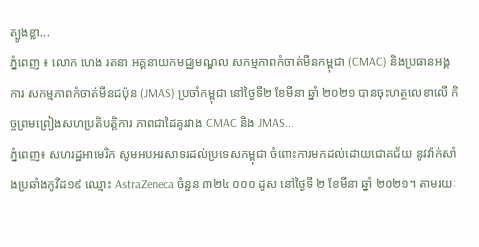ត្បូងខ្លា...
ភ្នំពេញ ៖ លោក ហេង រតនា អគ្គនាយកមជ្ឈមណ្ឌល សកម្មភាពកំចាត់មីនកម្ពុជា (CMAC) និងប្រធានអង្គការ សកម្មភាពកំចាត់មីនជប៉ុន (JMAS) ប្រចាំកម្ពុជា នៅថ្ងៃទី២ ខែមីនា ឆ្នាំ ២០២១ បានចុះហត្ថលេខាលើ កិច្ចព្រមព្រៀងសហប្រតិបត្តិការ ភាពជាដៃគូរវាង CMAC និង JMAS...
ភ្នំពេញ៖ សហរដ្ឋអាមេរិក សូមអបអរសាទរដល់ប្រទេសកម្ពុជា ចំពោះការមកដល់ដោយជោគជ័យ នូវវ៉ាក់សាំងប្រឆាំងកូវីដ១៩ ឈ្មោះ AstraZeneca ចំនួន ៣២៤ ០០០ ដូស នៅថ្ងៃទី ២ ខែមីនា ឆ្នាំ ២០២១។ តាមរយៈ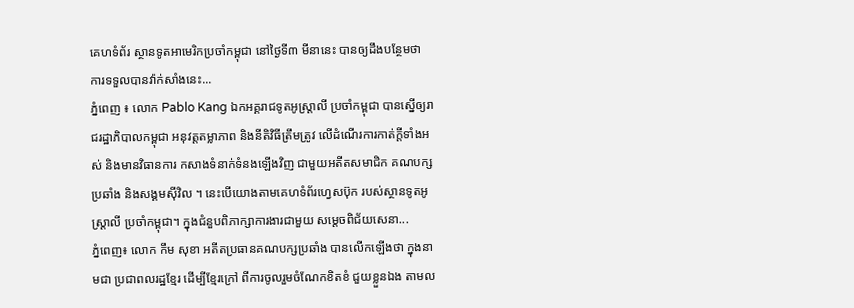គេហទំព័រ ស្ថានទូតអាមេរិកប្រចាំកម្ពុជា នៅថ្ងៃទី៣ មីនានេះ បានឲ្យដឹងបន្ថែមថា ការទទួលបានវ៉ាក់សាំងនេះ...
ភ្នំពេញ ៖ លោក Pablo Kang ឯកអគ្គរាជទូតអូស្រ្តាលី ប្រចាំកម្ពុជា បានស្នើឲ្យរាជរដ្ឋាភិបាលកម្ពុជា អនុវត្តតម្លាភាព និងនីតិវិធីត្រឹមត្រូវ លើដំណើរការកាត់ក្តីទាំងអស់ និងមានវិធានការ កសាងទំនាក់ទំនងឡើងវិញ ជាមួយអតីតសមាជិក គណបក្សប្រឆាំង និងសង្គមស៊ីវិល ។ នេះបើយោងតាមគេហទំព័រហ្វេសប៊ុក របស់ស្ថានទូតអូស្ដ្រាលី ប្រចាំកម្ពុជា។ ក្នុងជំនួបពិភាក្សាការងារជាមួយ សម្តេចពិជ័យសេនា...
ភ្នំពេញ៖ លោក កឹម សុខា អតីតប្រធានគណបក្សប្រឆាំង បានលើកឡើងថា ក្នុងនាមជា ប្រជាពលរដ្ឋខ្មែរ ដើម្បីខ្មែរក្រៅ ពីការចូលរួមចំណែកខិតខំ ជួយខ្លួនឯង តាមល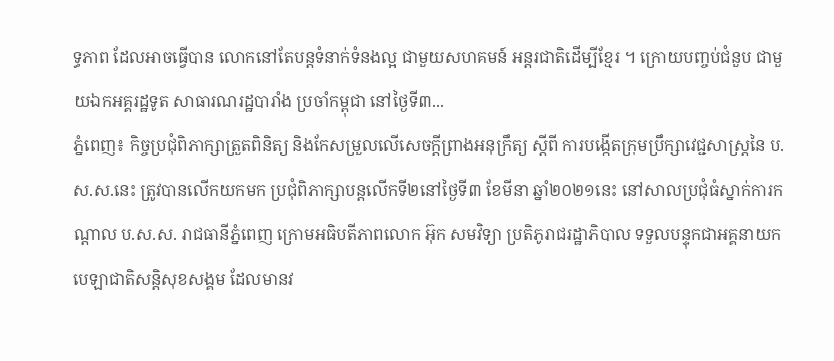ទ្ធភាព ដែលអាចធ្វើបាន លោកនៅតែបន្តទំនាក់ទំនងល្អ ជាមួយសហគមន៍ អន្តរជាតិដើម្បីខ្មែរ ។ ក្រោយបញ្ចប់ជំនួប ជាមួយឯកអគ្គរដ្ឋទូត សាធារណរដ្ឋបារាំង ប្រចាំកម្ពុជា នៅថ្ងៃទី៣...
ភ្នំពេញ៖ កិច្ចប្រជុំពិភាក្សាត្រួតពិនិត្យ និងកែសម្រួលលើសេចក្តីព្រាងអនុក្រឹត្យ ស្តីពី ការបង្កើតក្រុមប្រឹក្សាវេជ្ជសាស្ត្រនៃ ប.ស.ស.នេះ ត្រូវបានលើកយកមក ប្រជុំពិភាក្សាបន្តលើកទី២នៅថ្ងៃទី៣ ខែមីនា ឆ្នាំ២០២១នេះ នៅសាលប្រជុំធំស្នាក់ការកណ្តាល ប.ស.ស. រាជធានីភ្នំពេញ ក្រោមអធិបតីភាពលោក អ៊ុក សមវិទ្យា ប្រតិភូរាជរដ្ឋាភិបាល ទទួលបន្ទុកជាអគ្គនាយកបេឡាជាតិសន្តិសុខសង្គម ដែលមានវ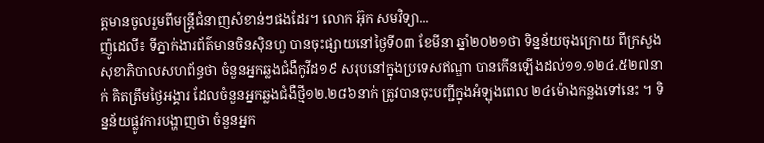ត្តមានចូលរួមពីមន្ត្រីជំនាញសំខាន់ៗផងដែរ។ លោក អ៊ុក សមវិទ្យា...
ញ៉ូដេលី៖ ទីភ្នាក់ងារព័ត៌មានចិនស៊ិនហួ បានចុះផ្សាយនៅថ្ងៃទី០៣ ខែមីនា ឆ្នាំ២០២១ថា ទិន្នន័យចុងក្រោយ ពីក្រសួងសុខាភិបាលសហព័ន្ធថា ចំនួនអ្នកឆ្លងជំងឺកូវីដ១៩ សរុបនៅក្នុងប្រទេសឥណ្ឌា បានកើនឡើងដល់១១.១២៤.៥២៧នាក់ គិតត្រឹមថ្ងៃអង្គារ ដែលចំនួនអ្នកឆ្លងជំងឺថ្មី១២.២៨៦នាក់ ត្រូវបានចុះបញ្ជីក្នុងអំឡុងពេល ២៤ម៉ោងកន្លងទៅនេះ ។ ទិន្នន័យផ្លូវការបង្ហាញថា ចំនួនអ្នក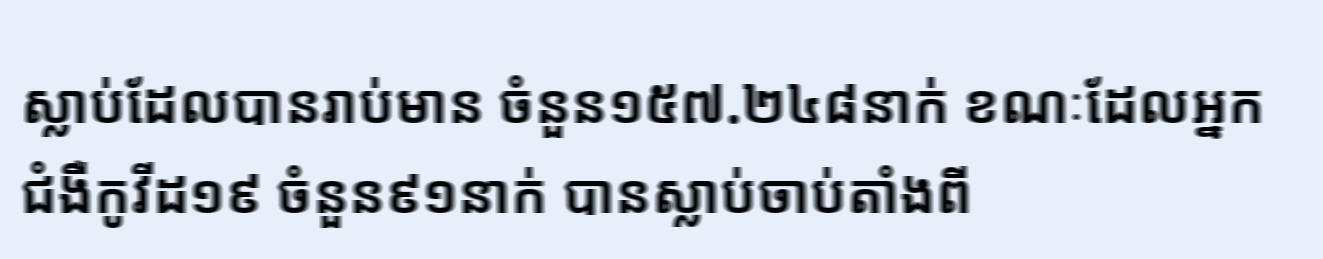ស្លាប់ដែលបានរាប់មាន ចំនួន១៥៧.២៤៨នាក់ ខណៈដែលអ្នកជំងឺកូវីដ១៩ ចំនួន៩១នាក់ បានស្លាប់ចាប់តាំងពី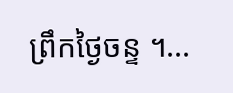ព្រឹកថ្ងៃចន្ទ ។...